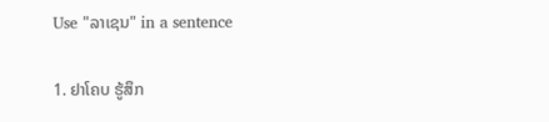Use "ລາເຊນ" in a sentence

1. ຢາໂຄບ ຮູ້ສຶກ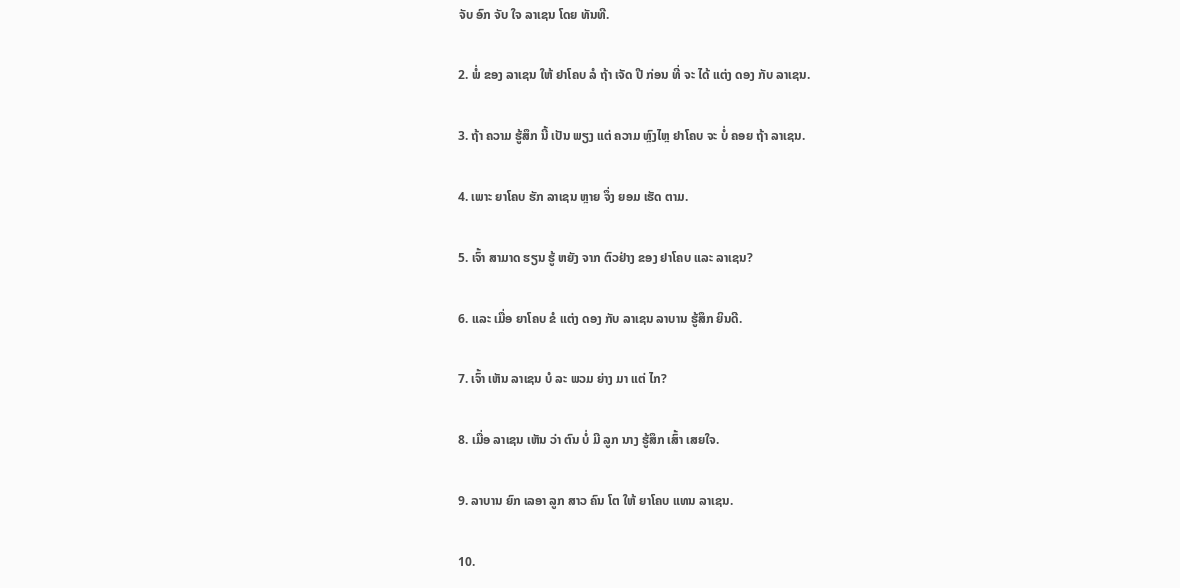ຈັບ ອົກ ຈັບ ໃຈ ລາເຊນ ໂດຍ ທັນທີ.

2. ພໍ່ ຂອງ ລາເຊນ ໃຫ້ ຢາໂຄບ ລໍ ຖ້າ ເຈັດ ປີ ກ່ອນ ທີ່ ຈະ ໄດ້ ແຕ່ງ ດອງ ກັບ ລາເຊນ.

3. ຖ້າ ຄວາມ ຮູ້ສຶກ ນີ້ ເປັນ ພຽງ ແຕ່ ຄວາມ ຫຼົງໄຫຼ ຢາໂຄບ ຈະ ບໍ່ ຄອຍ ຖ້າ ລາເຊນ.

4. ເພາະ ຍາໂຄບ ຮັກ ລາເຊນ ຫຼາຍ ຈຶ່ງ ຍອມ ເຮັດ ຕາມ.

5. ເຈົ້າ ສາມາດ ຮຽນ ຮູ້ ຫຍັງ ຈາກ ຕົວຢ່າງ ຂອງ ຢາໂຄບ ແລະ ລາເຊນ?

6. ແລະ ເມື່ອ ຍາໂຄບ ຂໍ ແຕ່ງ ດອງ ກັບ ລາເຊນ ລາບານ ຮູ້ສຶກ ຍິນດີ.

7. ເຈົ້າ ເຫັນ ລາເຊນ ບໍ ລະ ພວມ ຍ່າງ ມາ ແຕ່ ໄກ?

8. ເມື່ອ ລາເຊນ ເຫັນ ວ່າ ຕົນ ບໍ່ ມີ ລູກ ນາງ ຮູ້ສຶກ ເສົ້າ ເສຍໃຈ.

9. ລາບານ ຍົກ ເລອາ ລູກ ສາວ ຄົນ ໂຕ ໃຫ້ ຍາໂຄບ ແທນ ລາເຊນ.

10.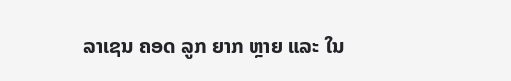ລາເຊນ ຄອດ ລູກ ຍາກ ຫຼາຍ ແລະ ໃນ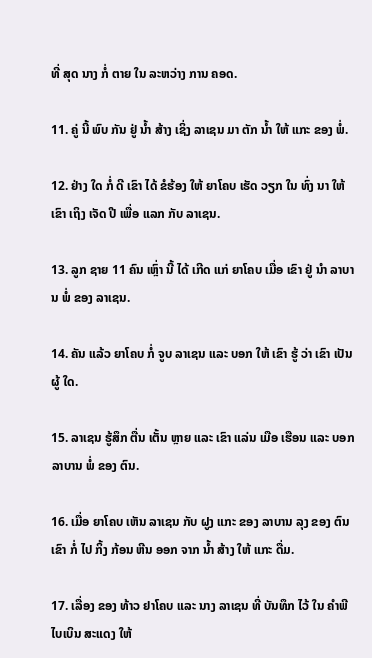ທີ່ ສຸດ ນາງ ກໍ່ ຕາຍ ໃນ ລະຫວ່າງ ການ ຄອດ.

11. ຄູ່ ນີ້ ພົບ ກັນ ຢູ່ ນໍ້າ ສ້າງ ເຊິ່ງ ລາເຊນ ມາ ຕັກ ນໍ້າ ໃຫ້ ແກະ ຂອງ ພໍ່.

12. ຢ່າງ ໃດ ກໍ່ ດີ ເຂົາ ໄດ້ ຂໍຮ້ອງ ໃຫ້ ຍາໂຄບ ເຮັດ ວຽກ ໃນ ທົ່ງ ນາ ໃຫ້ ເຂົາ ເຖິງ ເຈັດ ປີ ເພື່ອ ແລກ ກັບ ລາເຊນ.

13. ລູກ ຊາຍ 11 ຄົນ ເຫຼົ່າ ນີ້ ໄດ້ ເກີດ ແກ່ ຍາໂຄບ ເມື່ອ ເຂົາ ຢູ່ ນໍາ ລາບານ ພໍ່ ຂອງ ລາເຊນ.

14. ຄັນ ແລ້ວ ຍາໂຄບ ກໍ່ ຈູບ ລາເຊນ ແລະ ບອກ ໃຫ້ ເຂົາ ຮູ້ ວ່າ ເຂົາ ເປັນ ຜູ້ ໃດ.

15. ລາເຊນ ຮູ້ສຶກ ຕື່ນ ເຕັ້ນ ຫຼາຍ ແລະ ເຂົາ ແລ່ນ ເມືອ ເຮືອນ ແລະ ບອກ ລາບານ ພໍ່ ຂອງ ຕົນ.

16. ເມື່ອ ຍາໂຄບ ເຫັນ ລາເຊນ ກັບ ຝູງ ແກະ ຂອງ ລາບານ ລຸງ ຂອງ ຕົນ ເຂົາ ກໍ່ ໄປ ກິ້ງ ກ້ອນ ຫີນ ອອກ ຈາກ ນໍ້າ ສ້າງ ໃຫ້ ແກະ ດື່ມ.

17. ເລື່ອງ ຂອງ ທ້າວ ຢາໂຄບ ແລະ ນາງ ລາເຊນ ທີ່ ບັນທຶກ ໄວ້ ໃນ ຄໍາພີ ໄບເບິນ ສະແດງ ໃຫ້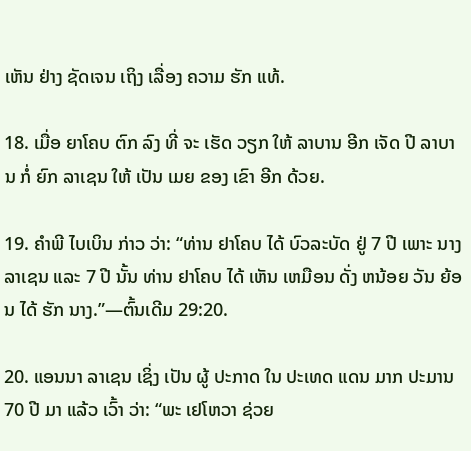ເຫັນ ຢ່າງ ຊັດເຈນ ເຖິງ ເລື່ອງ ຄວາມ ຮັກ ແທ້.

18. ເມື່ອ ຍາໂຄບ ຕົກ ລົງ ທີ່ ຈະ ເຮັດ ວຽກ ໃຫ້ ລາບານ ອີກ ເຈັດ ປີ ລາບານ ກໍ່ ຍົກ ລາເຊນ ໃຫ້ ເປັນ ເມຍ ຂອງ ເຂົາ ອີກ ດ້ວຍ.

19. ຄໍາພີ ໄບເບິນ ກ່າວ ວ່າ: “ທ່ານ ຢາໂຄບ ໄດ້ ບົວລະບັດ ຢູ່ 7 ປີ ເພາະ ນາງ ລາເຊນ ແລະ 7 ປີ ນັ້ນ ທ່ານ ຢາໂຄບ ໄດ້ ເຫັນ ເຫມືອນ ດັ່ງ ຫນ້ອຍ ວັນ ຍ້ອນ ໄດ້ ຮັກ ນາງ.”—ຕົ້ນເດີມ 29:20.

20. ແອນນາ ລາເຊນ ເຊິ່ງ ເປັນ ຜູ້ ປະກາດ ໃນ ປະເທດ ແດນ ມາກ ປະມານ 70 ປີ ມາ ແລ້ວ ເວົ້າ ວ່າ: “ພະ ເຢໂຫວາ ຊ່ວຍ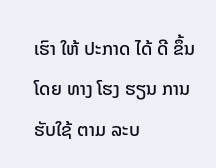ເຮົາ ໃຫ້ ປະກາດ ໄດ້ ດີ ຂຶ້ນ ໂດຍ ທາງ ໂຮງ ຮຽນ ການ ຮັບໃຊ້ ຕາມ ລະບ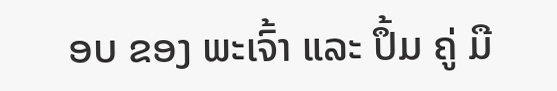ອບ ຂອງ ພະເຈົ້າ ແລະ ປຶ້ມ ຄູ່ ມື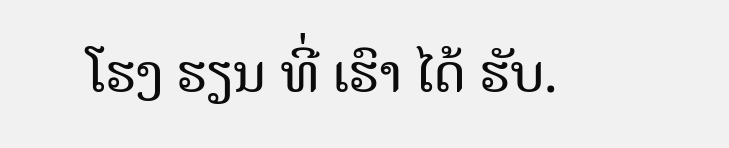ໂຮງ ຮຽນ ທີ່ ເຮົາ ໄດ້ ຮັບ.